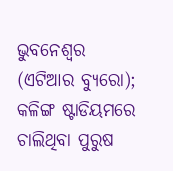ଭୁବନେଶ୍ୱର (ଏଟିଆର ବ୍ୟୁରୋ); କଳିଙ୍ଗ ଷ୍ଟାଡିୟମରେ ଚାଲିଥିବା ପୁରୁଷ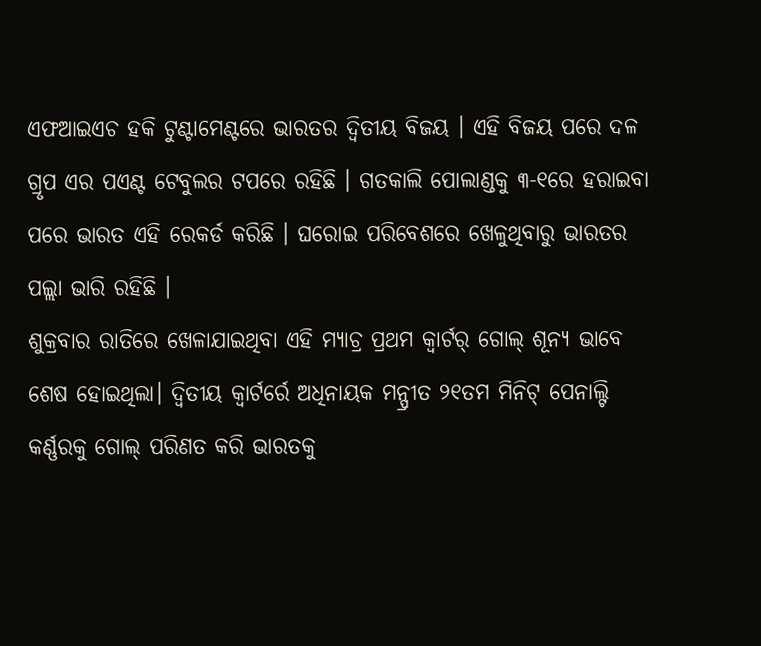ଏଫଆଇଏଚ ହକି ଟୁଣ୍ଟାମେଣ୍ଟରେ ଭାରତର ଦ୍ୱିତୀୟ ବିଜୟ । ଏହି ବିଜୟ ପରେ ଦଳ ଗ୍ରୃପ ଏର ପଏଣ୍ଟ ଟେବୁଲର ଟପରେ ରହିଛି । ଗତକାଲି ପୋଲାଣ୍ଡକୁ ୩-୧ରେ ହରାଇବା ପରେ ଭାରତ ଏହି ରେକର୍ଡ କରିଛି । ଘରୋଇ ପରିବେଶରେ ଖେଳୁଥିବାରୁ ଭାରତର ପଲ୍ଲା ଭାରି ରହିଛି ।
ଶୁକ୍ରବାର ରାତିରେ ଖେଳାଯାଇଥିବା ଏହି ମ୍ୟାଚ୍ର ପ୍ରଥମ କ୍ବାର୍ଟର୍ ଗୋଲ୍ ଶୂନ୍ୟ ଭାବେ ଶେଷ ହୋଇଥିଲା। ଦ୍ବିତୀୟ କ୍ବାର୍ଟର୍ରେ ଅଧିନାୟକ ମନ୍ପ୍ରୀତ ୨୧ତମ ମିନିଟ୍ ପେନାଲ୍ଟି କର୍ଣ୍ଣରକୁ ଗୋଲ୍ ପରିଣତ କରି ଭାରତକୁ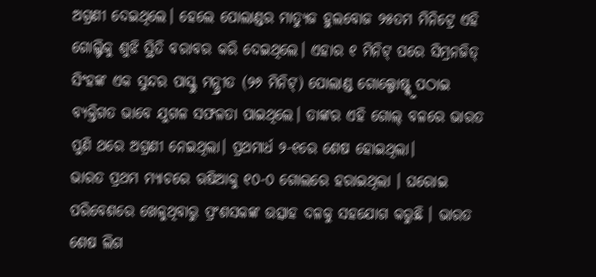ଅଗ୍ରଣୀ ଦେଇଥିଲେ। ହେଲେ ପୋଲାଣ୍ଡର ମାତ୍ୟୁଜ ହୁଲବୋଜ ୨୫ତମ ମିନିଟ୍ରେ ଏହି ଗୋଲ୍ଟିକୁ ଶୁଝି ସ୍ଥିତି ବରାବର କରି ଦେଇଥିଲେ। ଏହାର ୧ ମିନିଟ୍ ପରେ ସିମ୍ରନଜିତ୍ ସିଂହଙ୍କ ଏକ ସୁନ୍ଦର ପାସ୍କୁ ମନ୍ପ୍ରୀତ (୨୬ ମିନିଟ୍) ପୋଲାଣ୍ଡ ଗୋଲ୍ପୋଷ୍ଟ୍କୁ ପଠାଇ ବ୍ୟକ୍ତିଗତ ଭାବେ ଯୁଗଳ ସଫଳତା ପାଇଥିଲେ। ତାଙ୍କର ଏହି ଗୋଲ୍ ବଳରେ ଭାରତ ପୁଣି ଥରେ ଅଗ୍ରଣୀ ନେଇଥିଲା। ପ୍ରଥମାର୍ଧ ୨-୧ରେ ଶେଷ ହୋଇଥିଲା।
ଭାରତ ପ୍ରଥମ ମ୍ୟାଚରେ ଋଷିଆକୁ ୧୦-୦ ଗୋଲରେ ହରାଇଥିଲା । ଘରୋଇ ପରିବେଶରେ ଖେଳୁଥିବାରୁ ପ୍ରଂଶସକଙ୍କ ଉତ୍ସାହ ଦଳକୁ ସହଯୋଗ କରୁଛି । ଭାରତ ଶେଷ ଲିଗ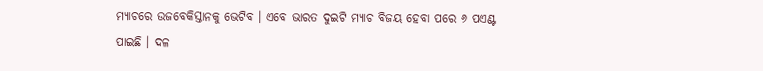ମ୍ୟାଚରେ ଉଜବେକିସ୍ତାନକୁ ଭେଟିବ । ଏବେ ଭାରତ ଦୁଇଟି ମ୍ୟାଚ ବିଜୟ ହେବା ପରେ ୬ ପଏଣ୍ଟ ପାଇଛି । ଦଳ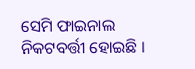ସେମି ଫାଇନାଲ ନିକଟବର୍ତ୍ତୀ ହୋଇଛି ।